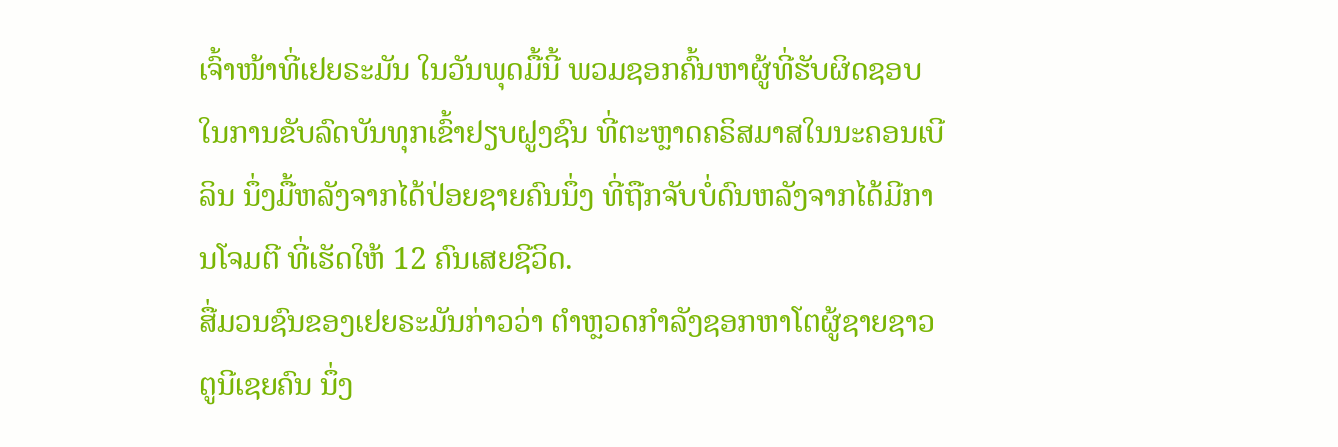ເຈົ້າໜ້າທີ່ເຢຍຣະມັນ ໃນວັນພຸດມື້ນີ້ ພວມຊອກຄົ້ນຫາຜູ້ທີ່ຮັບຜິດຊອບ ໃນການຂັບລົດບັນທຸກເຂົ້າຢຽບຝູງຊົນ ທີ່ຕະຫຼາດຄຣິສມາສໃນນະຄອນເບີລິນ ນຶ່ງມື້ຫລັງຈາກໄດ້ປ່ອຍຊາຍຄົນນຶ່ງ ທີ່ຖືກຈັບບໍ່ດົນຫລັງຈາກໄດ້ມີການໂຈມຕີ ທີ່ເຮັດໃຫ້ 12 ຄົນເສຍຊີວິດ.
ສື່ມວນຊົນຂອງເຢຍຣະມັນກ່າວວ່າ ຕຳຫຼວດກຳລັງຊອກຫາໂຕຜູ້ຊາຍຊາວຕູນີເຊຍຄົນ ນຶ່ງ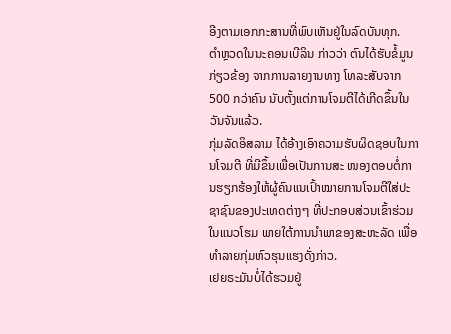ອີງຕາມເອກກະສານທີ່ພົບເຫັນຢູ່ໃນລົດບັນທຸກ.
ຕຳຫຼວດໃນນະຄອນເບີລິນ ກ່າວວ່າ ຕົນໄດ້ຮັບຂໍ້ມູນກ່ຽວຂ້ອງ ຈາກການລາຍງານທາງ ໂທລະສັບຈາກ 500 ກວ່າຄົນ ນັບຕັ້ງແຕ່ການໂຈມຕີໄດ້ເກີດຂຶ້ນໃນວັນຈັນແລ້ວ.
ກຸ່ມລັດອິສລາມ ໄດ້ອ້າງເອົາຄວາມຮັບຜິດຊອບໃນການໂຈມຕີ ທີ່ມີຂຶ້ນເພື່ອເປັນການສະ ໜອງຕອບຕໍ່ການຮຽກຮ້ອງໃຫ້ຜູ້ຄົນແນເປົ້າໝາຍການໂຈມຕີໃສ່ປະຊາຊົນຂອງປະເທດຕ່າງໆ ທີ່ປະກອບສ່ວນເຂົ້າຮ່ວມໃນແນວໂຮມ ພາຍໃຕ້ການນຳພາຂອງສະຫະລັດ ເພື່ອທຳລາຍກຸ່ມຫົວຮຸນແຮງດັ່ງກ່າວ.
ເຢຍຣະມັນບໍ່ໄດ້ຮວມຢູ່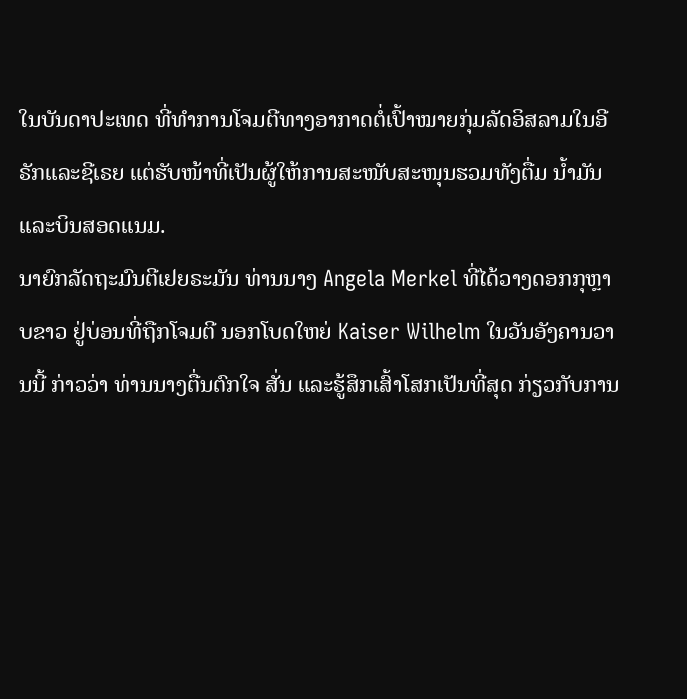ໃນບັນດາປະເທດ ທີ່ທຳການໂຈມຕີທາງອາກາດຕໍ່ເປົ້າໝາຍກຸ່ມລັດອິສລາມໃນອີຣັກແລະຊີເຣຍ ແຕ່ຮັບໜ້າທີ່ເປັນຜູ້ໃຫ້ການສະໜັບສະໜຸນຮວມທັງຕື່ມ ນ້ຳມັນແລະບິນສອດແນມ.
ນາຍົກລັດຖະມົນຕີເຢຍຣະມັນ ທ່ານນາງ Angela Merkel ທີ່ໄດ້ວາງດອກກຸຫຼາບຂາວ ຢູ່ບ່ອນທີ່ຖືກໂຈມຕີ ນອກໂບດໃຫຍ່ Kaiser Wilhelm ໃນວັນອັງຄານວານນີ້ ກ່າວວ່າ ທ່ານນາງຕື່ນຕົກໃຈ ສັ່ນ ແລະຮູ້ສຶກເສົ້າໂສກເປັນທີ່ສຸດ ກ່ຽວກັບການ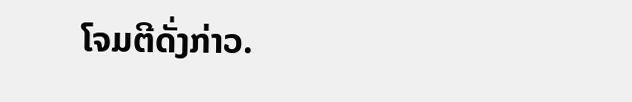ໂຈມຕີດັ່ງກ່າວ.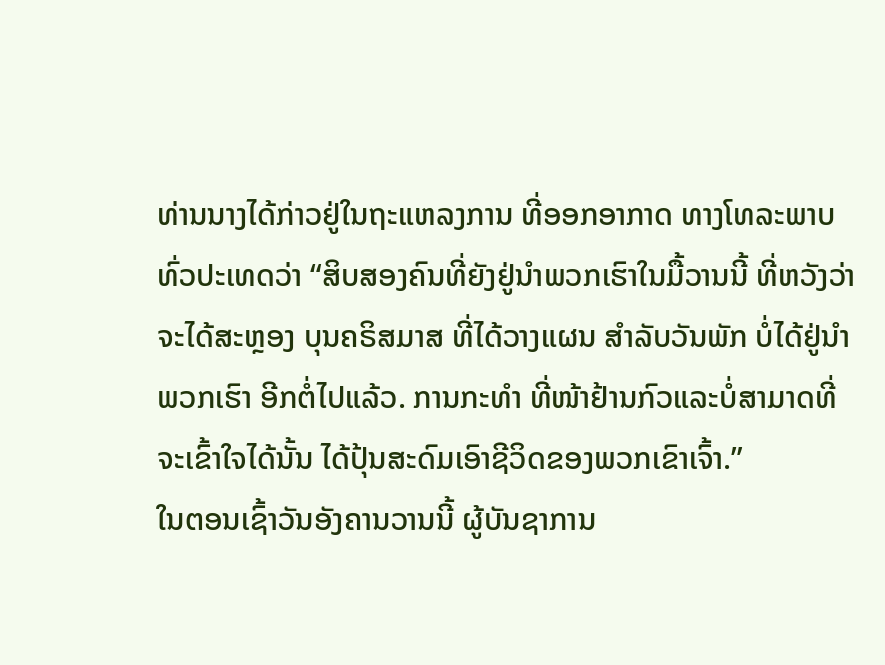ທ່ານນາງໄດ້ກ່າວຢູ່ໃນຖະແຫລງການ ທີ່ອອກອາກາດ ທາງໂທລະພາບທົ່ວປະເທດວ່າ “ສິບສອງຄົນທີ່ຍັງຢູ່ນຳພວກເຮົາໃນມື້ວານນີ້ ທີ່ຫວັງວ່າຈະໄດ້ສະຫຼອງ ບຸນຄຣິສມາສ ທີ່ໄດ້ວາງແຜນ ສຳລັບວັນພັກ ບໍ່ໄດ້ຢູ່ນຳພວກເຮົາ ອີກຕໍ່ໄປແລ້ວ. ການກະທຳ ທີ່ໜ້າຢ້ານກົວແລະບໍ່ສາມາດທີ່ຈະເຂົ້າໃຈໄດ້ນັ້ນ ໄດ້ປຸ້ນສະດົມເອົາຊີວິດຂອງພວກເຂົາເຈົ້າ.”
ໃນຕອນເຊົ້າວັນອັງຄານວານນີ້ ຜູ້ບັນຊາການ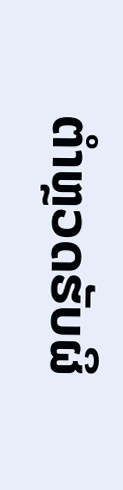ຕຳຫຼວດຮັບຜິ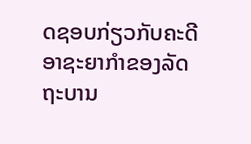ດຊອບກ່ຽວກັບຄະດີອາຊະຍາກຳຂອງລັດຖະບານ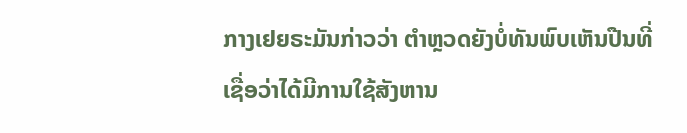ກາງເຢຍຣະມັນກ່າວວ່າ ຕຳຫຼວດຍັງບໍ່ທັນພົບເຫັນປືນທີ່ເຊື່ອວ່າໄດ້ມີການໃຊ້ສັງຫານ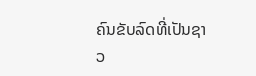ຄົນຂັບລົດທີ່ເປັນຊາວ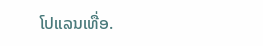ໂປແລນເທື່ອ.